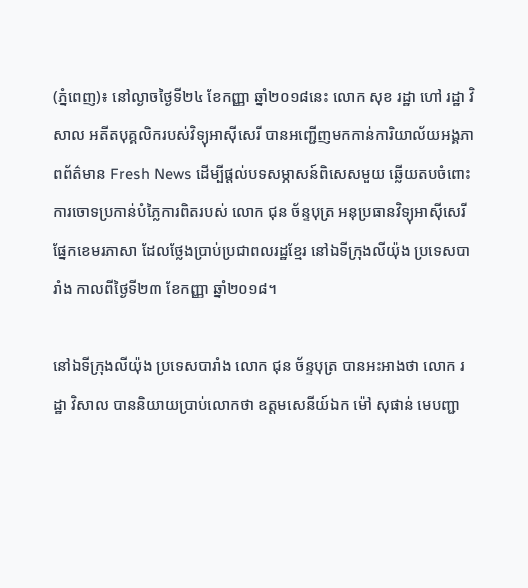(ភ្នំពេញ)៖ នៅល្ងាចថ្ងៃទី២៤ ខែកញ្ញា ឆ្នាំ២០១៨នេះ លោក សុខ រដ្ឋា ហៅ រដ្ឋា វិសាល អតីតបុគ្គលិករបស់វិទ្យុអាស៊ីសេរី បានអញ្ជើញមកកាន់ការិយាល័យអង្គភាពព័ត៌មាន Fresh News ដើម្បីផ្តល់បទសម្ភាសន៍ពិសេសមួយ ឆ្លើយតបចំពោះការចោទប្រកាន់បំភ្លៃការពិតរបស់ លោក ជុន ច័ន្ទបុត្រ អនុប្រធានវិទ្យុអាស៊ីសេរីផ្នែកខេមរភាសា ដែលថ្លែងប្រាប់ប្រជាពលរដ្ឋខ្មែរ នៅឯទីក្រុងលីយ៉ុង ប្រទេសបារាំង កាលពីថ្ងៃទី២៣ ខែកញ្ញា ឆ្នាំ២០១៨។

នៅឯទីក្រុងលីយ៉ុង ប្រទេសបារាំង លោក ជុន ច័ន្ទបុត្រ បានអះអាងថា លោក រដ្ឋា វិសាល បាននិយាយប្រាប់លោកថា ឧត្តមសេនីយ៍ឯក ម៉ៅ សុផាន់ មេបញ្ជា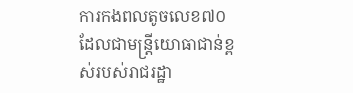ការកងពលតូចលេខ៧០ ដែលជាមន្រ្តីយោធាជាន់ខ្ពស់របស់រាជរដ្ឋា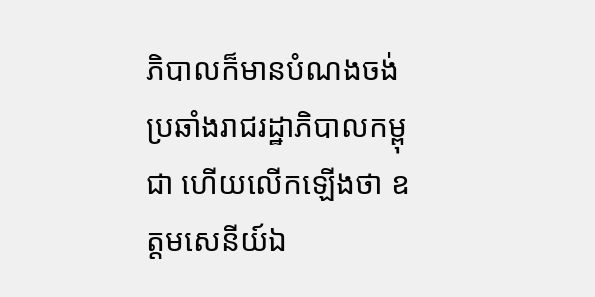ភិបាលក៏មានបំណងចង់ប្រឆាំងរាជរដ្ឋាភិបាលកម្ពុជា ហើយលើកឡើងថា ឧត្តមសេនីយ៍ឯ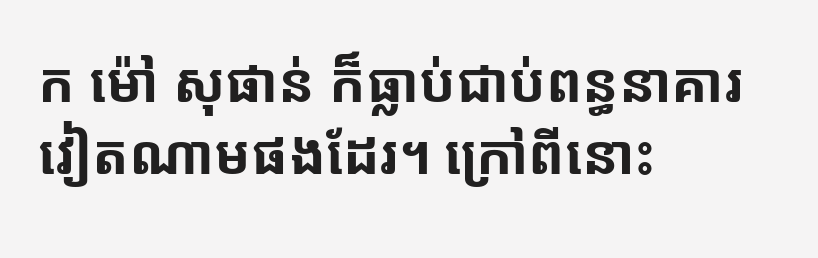ក ម៉ៅ សុផាន់ ក៏ធ្លាប់ជាប់ពន្ធនាគារវៀតណាមផងដែរ។ ក្រៅពីនោះ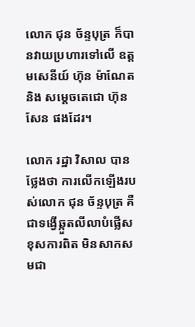លោក ជុន ច័ន្ទបុត្រ ក៏បានវាយប្រហារទៅលើ ឧត្តមសេនីយ៍ ហ៊ុន ម៉ាណែត និង សម្តេចតេជោ ហ៊ុន សែន ផងដែរ។

លោក រដ្ឋា វិសាល បានថ្លែងថា ការលើកឡើងរបស់លោក ជុន ច័ន្ទបុត្រ គឺជាទង្វើឆ្កួតលីលាបំផ្លើសខុសការពិត មិនសាកសមជា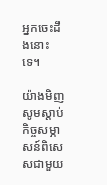អ្នកចេះដឹងនោះទេ។

យ៉ាងមិញសូមស្តាប់កិច្ចសម្ភាសន៍ពិសេសជាមួយ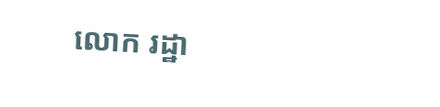លោក រដ្ឋា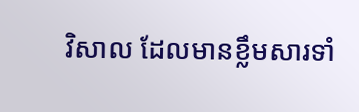វិសាល ដែលមានខ្លឹមសារទាំ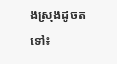ងស្រុងដូចតទៅ៖